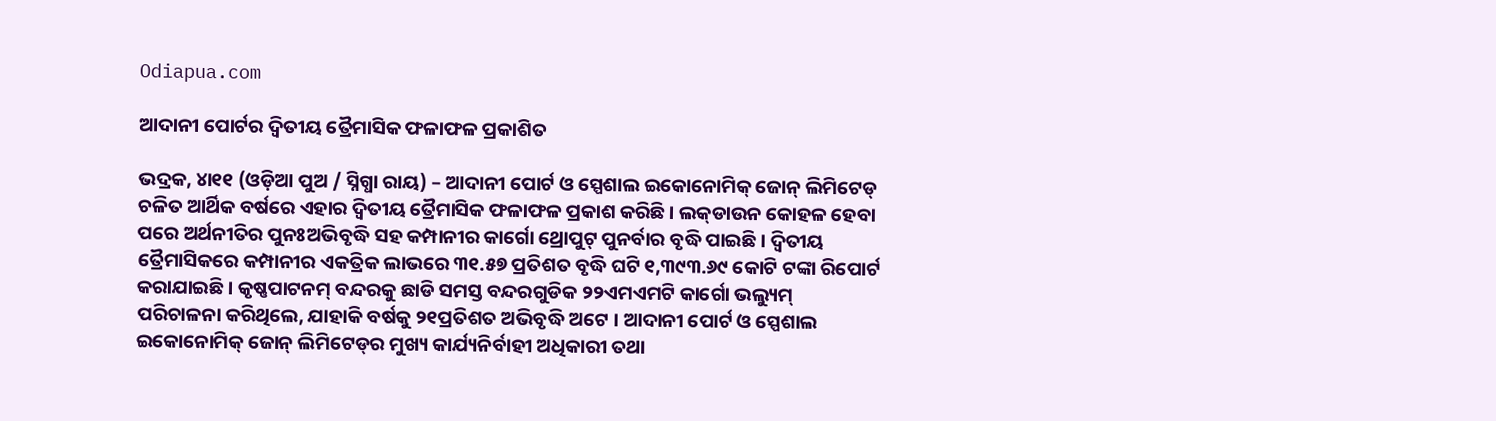Odiapua.com

ଆଦାନୀ ପୋର୍ଟର ଦ୍ୱିତୀୟ ତ୍ରୈମାସିକ ଫଳାଫଳ ପ୍ରକାଶିତ

ଭଦ୍ରକ, ୪ା୧୧ (ଓଡ଼ିଆ ପୁଅ / ସ୍ନିଗ୍ଧା ରାୟ) – ଆଦାନୀ ପୋର୍ଟ ଓ ସ୍ପେଶାଲ ଇକୋନୋମିକ୍ ଜୋନ୍ ଲିମିଟେଡ୍ ଚଳିତ ଆର୍ଥିକ ବର୍ଷରେ ଏହାର ଦ୍ୱିତୀୟ ତ୍ରୈମାସିକ ଫଳାଫଳ ପ୍ରକାଶ କରିଛି । ଲକ୍‌ଡାଉନ କୋହଳ ହେବା ପରେ ଅର୍ଥନୀତିର ପୁନଃଅଭିବୃଦ୍ଧି ସହ କମ୍ପାନୀର କାର୍ଗୋ ଥ୍ରୋପୁଟ୍ ପୁନର୍ବାର ବୃଦ୍ଧି ପାଇଛି । ଦ୍ୱିତୀୟ ତ୍ରୈମାସିକରେ କମ୍ପାନୀର ଏକତ୍ରିକ ଲାଭରେ ୩୧.୫୭ ପ୍ରତିଶତ ବୃଦ୍ଧି ଘଟି ୧,୩୯୩.୬୯ କୋଟି ଟଙ୍କା ରିପୋର୍ଟ କରାଯାଇଛି । କୃଷ୍ଣପାଟନମ୍ ବନ୍ଦରକୁ ଛାଡି ସମସ୍ତ ବନ୍ଦରଗୁଡିକ ୨୨ଏମଏମଟି କାର୍ଗୋ ଭଲ୍ୟୁମ୍ ପରିଚାଳନା କରିଥିଲେ, ଯାହାକି ବର୍ଷକୁ ୨୧ପ୍ରତିଶତ ଅଭିବୃଦ୍ଧି ଅଟେ । ଆଦାନୀ ପୋର୍ଟ ଓ ସ୍ପେଶାଲ ଇକୋନୋମିକ୍ ଜୋନ୍ ଲିମିଟେଡ୍‌ର ମୁଖ୍ୟ କାର୍ଯ୍ୟନିର୍ବାହୀ ଅଧିକାରୀ ତଥା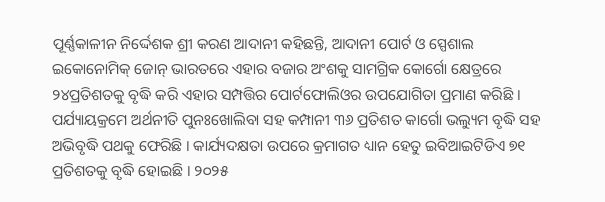ପୂର୍ଣ୍ଣକାଳୀନ ନିର୍ଦ୍ଦେଶକ ଶ୍ରୀ କରଣ ଆଦାନୀ କହିଛନ୍ତି, ଆଦାନୀ ପୋର୍ଟ ଓ ସ୍ପେଶାଲ ଇକୋନୋମିକ୍ ଜୋନ୍ ଭାରତରେ ଏହାର ବଜାର ଅଂଶକୁ ସାମଗ୍ରିକ କୋର୍ଗୋ କ୍ଷେତ୍ରରେ ୨୪ପ୍ରତିଶତକୁ ବୃଦ୍ଧି କରି ଏହାର ସମ୍ପତ୍ତିର ପୋର୍ଟଫୋଲିଓର ଉପଯୋଗିତା ପ୍ରମାଣ କରିଛି । ପର୍ଯ୍ୟାୟକ୍ରମେ ଅର୍ଥନୀତି ପୁନଃଖୋଲିବା ସହ କମ୍ପାନୀ ୩୬ ପ୍ରତିଶତ କାର୍ଗୋ ଭଲ୍ୟୁମ ବୃଦ୍ଧି ସହ ଅଭିବୃଦ୍ଧି ପଥକୁ ଫେରିଛି । କାର୍ଯ୍ୟଦକ୍ଷତା ଉପରେ କ୍ରମାଗତ ଧ୍ୟାନ ହେତୁ ଇବିଆଇଟିଡିଏ ୭୧ ପ୍ରତିଶତକୁ ବୃଦ୍ଧି ହୋଇଛି । ୨୦୨୫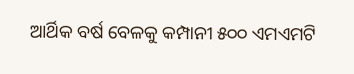ଆର୍ଥିକ ବର୍ଷ ବେଳକୁ କମ୍ପାନୀ ୫୦୦ ଏମଏମଟି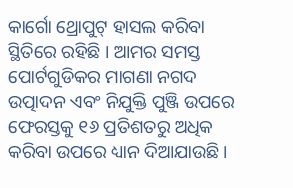କାର୍ଗୋ ଥ୍ରୋପୁଟ୍ ହାସଲ କରିବା ସ୍ଥିତିରେ ରହିଛି । ଆମର ସମସ୍ତ ପୋର୍ଟଗୁଡିକର ମାଗଣା ନଗଦ ଉତ୍ପାଦନ ଏବଂ ନିଯୁକ୍ତି ପୁଞ୍ଜି ଉପରେ ଫେରସ୍ତକୁ ୧୬ ପ୍ରତିଶତରୁ ଅଧିକ କରିବା ଉପରେ ଧ୍ୟାନ ଦିଆଯାଉଛି ।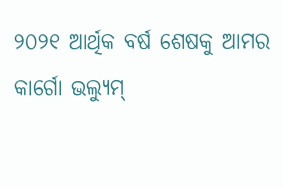୨୦୨୧ ଆର୍ଥିକ ବର୍ଷ ଶେଷକୁ ଆମର କାର୍ଗୋ ଭଲ୍ୟୁମ୍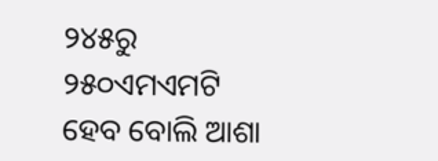୨୪୫ରୁ ୨୫୦ଏମଏମଟି ହେବ ବୋଲି ଆଶା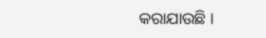କରାଯାଉଛି ।